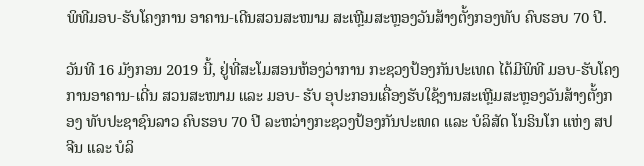ພິທີມອບ-ຮັບໂຄງການ ອາຄານ-ເດີນສວນສະໜາມ ສະເຫຼີມສະຫຼອງວັນສ້າງຕັ້ງກອງທັບ ຄົບຮອບ 70 ປີ.

ວັນທີ 16 ມັງກອນ 2019 ນີ້, ຢູ່ທີ່ສະໂມສອນຫ້ອງວ່າການ ກະຊວງປ້ອງກັນປະເທດ ໄດ້ມີພິທີ ມອບ-ຮັບໂຄງການອາຄານ-ເດີ່ນ ສວນສະໜາມ ແລະ ມອບ- ຮັບ ອຸປະກອນເຄື່ອງຮັບໃຊ້ງານສະເຫຼີມສະຫຼອງວັນສ້າງຕັ້ງກອງ ທັບປະຊາຊົນລາວ ຄົບຮອບ 70 ປີ ລະຫວ່າງກະຊວງປ້ອງກັນປະເທດ ແລະ ບໍລິສັດ ໂນຣິນໂກ ແຫ່ງ ສປ ຈີນ ແລະ ບໍລິ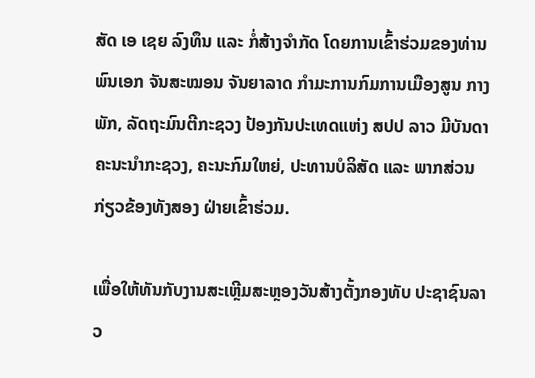ສັດ ເອ ເຊຍ ລົງທຶນ ແລະ ກໍ່ສ້າງຈຳກັດ ໂດຍການເຂົ້າຮ່ວມຂອງທ່ານ ພົນເອກ ຈັນສະໝອນ ຈັນຍາລາດ ກໍາມະການກົມການເມືອງສູນ ກາງພັກ, ລັດຖະມົນຕີກະຊວງ ປ້ອງກັນປະເທດແຫ່ງ ສປປ ລາວ ມີບັນດາຄະນະນໍາກະຊວງ, ຄະນະກົມໃຫຍ່, ປະທານບໍລິສັດ ແລະ ພາກສ່ວນກ່ຽວຂ້ອງທັງສອງ ຝ່າຍເຂົ້າຮ່ວມ.

ເພື່ອໃຫ້ທັນກັບງານສະເຫຼີມສະຫຼອງວັນສ້າງຕັ້ງກອງທັບ ປະຊາຊົນລາວ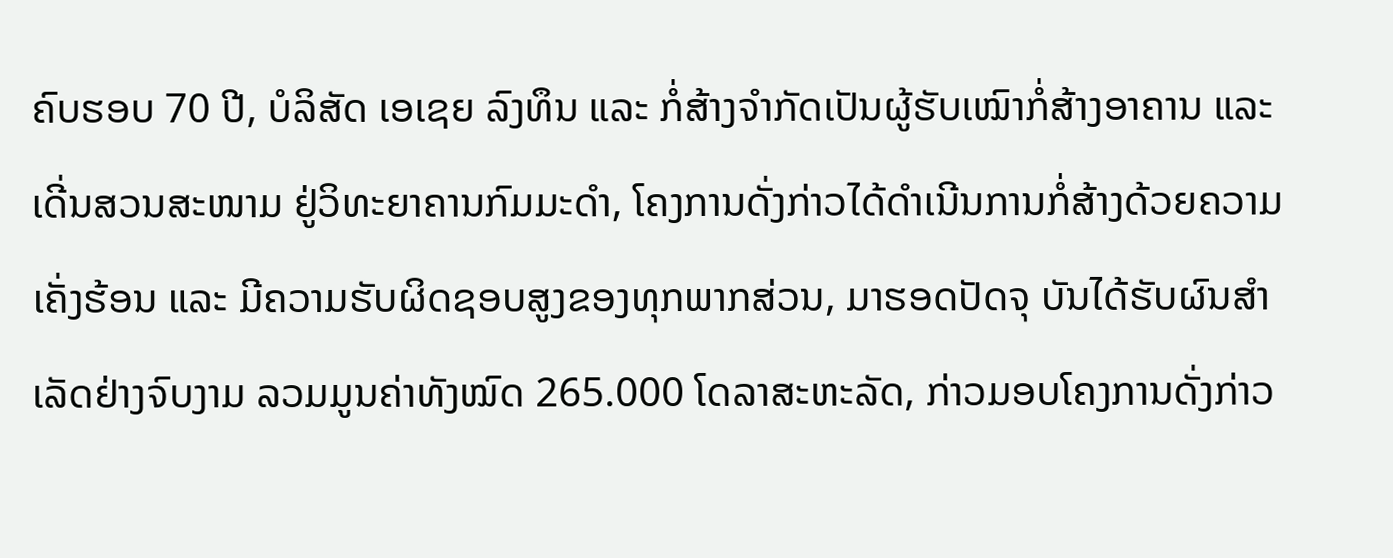ຄົບຮອບ 70 ປີ, ບໍລິສັດ ເອເຊຍ ລົງທຶນ ແລະ ກໍ່ສ້າງຈໍາກັດເປັນຜູ້ຮັບເໝົາກໍ່ສ້າງອາຄານ ແລະ ເດີ່ນສວນສະໜາມ ຢູ່ວິທະຍາຄານກົມມະດໍາ, ໂຄງການດັ່ງກ່າວໄດ້ດໍາເນີນການກໍ່ສ້າງດ້ວຍຄວາມເຄັ່ງຮ້ອນ ແລະ ມີຄວາມຮັບຜິດຊອບສູງຂອງທຸກພາກສ່ວນ, ມາຮອດປັດຈຸ ບັນໄດ້ຮັບຜົນສໍາເລັດຢ່າງຈົບງາມ ລວມມູນຄ່າທັງໝົດ 265.000 ໂດລາສະຫະລັດ, ກ່າວມອບໂຄງການດັ່ງກ່າວ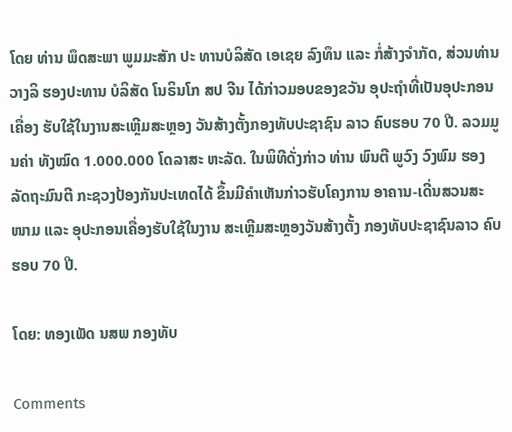ໂດຍ ທ່ານ ພຶດສະພາ ພູມມະສັກ ປະ ທານບໍລິສັດ ເອເຊຍ ລົງທຶນ ແລະ ກໍ່ສ້າງຈໍາກັດ, ສ່ວນທ່ານ ວາງລິ ຮອງປະທານ ບໍລິສັດ ໂນຣິນໂກ ສປ ຈີນ ໄດ້ກ່າວມອບຂອງຂວັນ ອຸປະຖໍາທີ່ເປັນອຸປະກອນເຄື່ອງ ຮັບໃຊ້ໃນງານສະເຫຼີມສະຫຼອງ ວັນສ້າງຕັ້ງກອງທັບປະຊາຊົນ ລາວ ຄົບຮອບ 70 ປີ. ລວມມູນຄ່າ ທັງໝົດ 1.000.000 ໂດລາສະ ຫະລັດ. ໃນພິທີດັ່ງກ່າວ ທ່ານ ພົນຕີ ພູວົງ ວົງພົມ ຮອງລັດຖະມົນຕີ ກະຊວງປ້ອງກັນປະເທດໄດ້ ຂຶ້ນມີຄໍາເຫັນກ່າວຮັບໂຄງການ ອາຄານ-ເດີ່ນສວນສະໜາມ ແລະ ອຸປະກອນເຄື່ອງຮັບໃຊ້ໃນງານ ສະເຫຼີມສະຫຼອງວັນສ້າງຕັ້ງ ກອງທັບປະຊາຊົນລາວ ຄົບຮອບ 70 ປີ.

ໂດຍ: ທອງເພັດ ນສພ ກອງທັບ

Comments